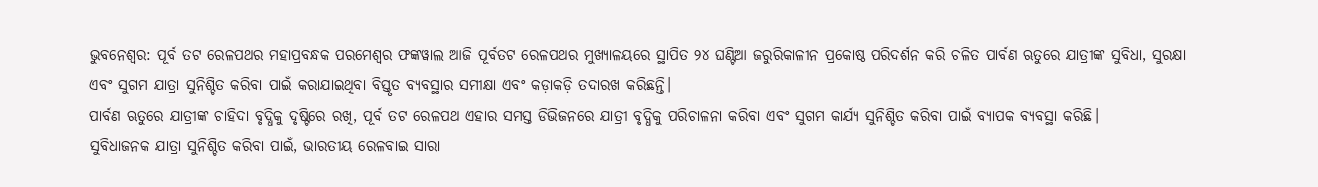ଭୁବନେଶ୍ୱର: ପୂର୍ବ ତଟ ରେଳପଥର ମହାପ୍ରବନ୍ଧକ ପରମେଶ୍ୱର ଫଙ୍କୱାଲ ଆଜି ପୂର୍ବତଟ ରେଳପଥର ମୁଖ୍ୟାଳୟରେ ସ୍ଥାପିତ ୨୪ ଘଣ୍ଟିଆ ଜରୁରିକାଳୀନ ପ୍ରକୋଷ୍ଠ ପରିଦର୍ଶନ କରି ଚଳିତ ପାର୍ବଣ ଋତୁରେ ଯାତ୍ରୀଙ୍କ ସୁବିଧା, ସୁରକ୍ଷା ଏବଂ ସୁଗମ ଯାତ୍ରା ସୁନିଶ୍ଚିତ କରିବା ପାଇଁ କରାଯାଇଥିବା ବିସ୍ତୃତ ବ୍ୟବସ୍ଥାର ସମୀକ୍ଷା ଏବଂ କଡ଼ାକଡ଼ି ତଦାରଖ କରିଛନ୍ତି।
ପାର୍ବଣ ଋତୁରେ ଯାତ୍ରୀଙ୍କ ଚାହିଦା ବୃଦ୍ଧିକୁ ଦୃଷ୍ଟିରେ ରଖି, ପୂର୍ବ ତଟ ରେଳପଥ ଏହାର ସମସ୍ତ ଡିଭିଜନରେ ଯାତ୍ରୀ ବୃଦ୍ଧିକୁ ପରିଚାଳନା କରିବା ଏବଂ ସୁଗମ କାର୍ଯ୍ୟ ସୁନିଶ୍ଚିତ କରିବା ପାଇଁ ବ୍ୟାପକ ବ୍ୟବସ୍ଥା କରିଛି।
ସୁବିଧାଜନକ ଯାତ୍ରା ସୁନିଶ୍ଚିତ କରିବା ପାଇଁ, ଭାରତୀୟ ରେଳବାଇ ସାରା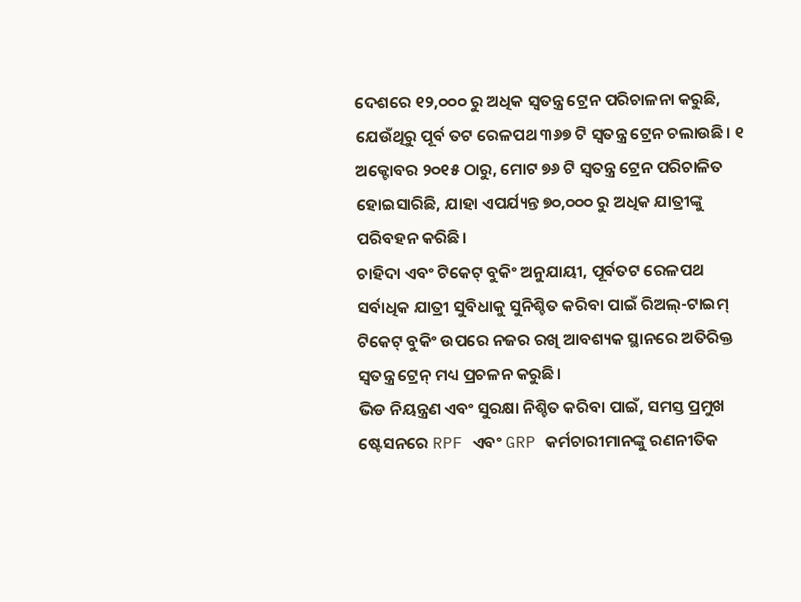ଦେଶରେ ୧୨,୦୦୦ ରୁ ଅଧିକ ସ୍ୱତନ୍ତ୍ର ଟ୍ରେନ ପରିଚାଳନା କରୁଛି, ଯେଉଁଥିରୁ ପୂର୍ବ ତଟ ରେଳପଥ ୩୬୭ ଟି ସ୍ୱତନ୍ତ୍ର ଟ୍ରେନ ଚଲାଉଛି। ୧ ଅକ୍ଟୋବର ୨୦୧୫ ଠାରୁ, ମୋଟ ୭୬ ଟି ସ୍ୱତନ୍ତ୍ର ଟ୍ରେନ ପରିଚାଳିତ ହୋଇସାରିଛି, ଯାହା ଏପର୍ଯ୍ୟନ୍ତ ୭୦,୦୦୦ ରୁ ଅଧିକ ଯାତ୍ରୀଙ୍କୁ ପରିବହନ କରିଛି।
ଚାହିଦା ଏବଂ ଟିକେଟ୍ ବୁକିଂ ଅନୁଯାୟୀ, ପୂର୍ବତଟ ରେଳପଥ ସର୍ବାଧିକ ଯାତ୍ରୀ ସୁବିଧାକୁ ସୁନିଶ୍ଚିତ କରିବା ପାଇଁ ରିଅଲ୍-ଟାଇମ୍ ଟିକେଟ୍ ବୁକିଂ ଉପରେ ନଜର ରଖି ଆବଶ୍ୟକ ସ୍ଥାନରେ ଅତିରିକ୍ତ ସ୍ୱତନ୍ତ୍ର ଟ୍ରେନ୍ ମଧ୍ୟ ପ୍ରଚଳନ କରୁଛି।
ଭିଡ ନିୟନ୍ତ୍ରଣ ଏବଂ ସୁରକ୍ଷା ନିଶ୍ଚିତ କରିବା ପାଇଁ, ସମସ୍ତ ପ୍ରମୁଖ ଷ୍ଟେସନରେ RPF ଏବଂ GRP କର୍ମଚାରୀମାନଙ୍କୁ ରଣନୀତିକ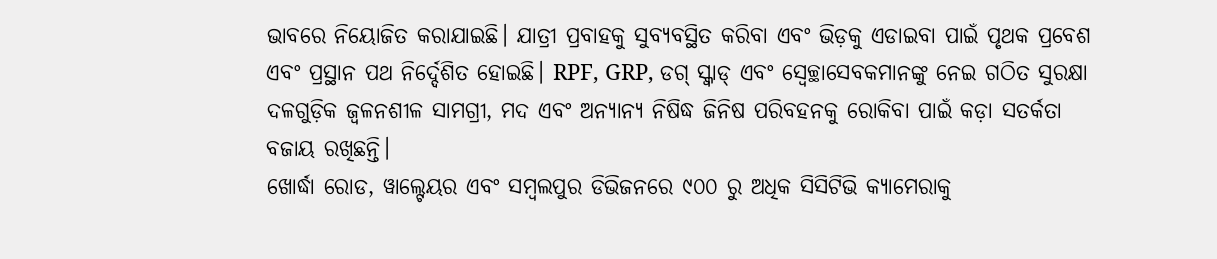ଭାବରେ ନିୟୋଜିତ କରାଯାଇଛି। ଯାତ୍ରୀ ପ୍ରବାହକୁ ସୁବ୍ୟବସ୍ଥିତ କରିବା ଏବଂ ଭିଡ଼କୁ ଏଡାଇବା ପାଇଁ ପୃଥକ ପ୍ରବେଶ ଏବଂ ପ୍ରସ୍ଥାନ ପଥ ନିର୍ଦ୍ଦେଶିତ ହୋଇଛି। RPF, GRP, ଡଗ୍ ସ୍କ୍ୱାଡ୍ ଏବଂ ସ୍ଵେଚ୍ଛାସେବକମାନଙ୍କୁ ନେଇ ଗଠିତ ସୁରକ୍ଷା ଦଳଗୁଡ଼ିକ ଜ୍ୱଳନଶୀଳ ସାମଗ୍ରୀ, ମଦ ଏବଂ ଅନ୍ୟାନ୍ୟ ନିଷିଦ୍ଧ ଜିନିଷ ପରିବହନକୁ ରୋକିବା ପାଇଁ କଡ଼ା ସତର୍କତା ବଜାୟ ରଖିଛନ୍ତି।
ଖୋର୍ଦ୍ଧା ରୋଡ, ୱାଲ୍ଟେୟର ଏବଂ ସମ୍ବଲପୁର ଡିଭିଜନରେ ୯୦୦ ରୁ ଅଧିକ ସିସିଟିଭି କ୍ୟାମେରାକୁ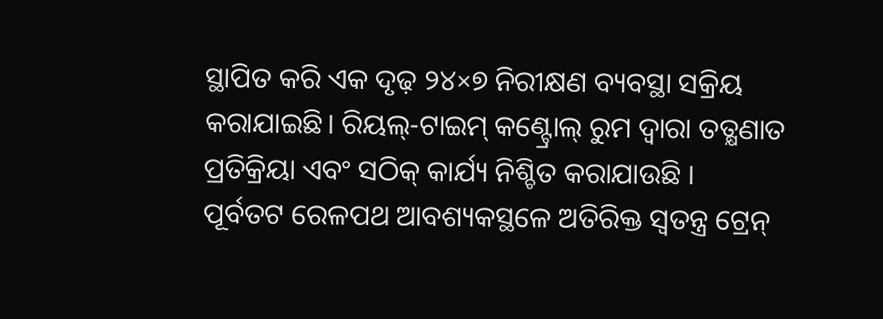ସ୍ଥାପିତ କରି ଏକ ଦୃଢ଼ ୨୪×୭ ନିରୀକ୍ଷଣ ବ୍ୟବସ୍ଥା ସକ୍ରିୟ କରାଯାଇଛି। ରିୟଲ୍-ଟାଇମ୍ କଣ୍ଟ୍ରୋଲ୍ ରୁମ ଦ୍ୱାରା ତତ୍କ୍ଷଣାତ ପ୍ରତିକ୍ରିୟା ଏବଂ ସଠିକ୍ କାର୍ଯ୍ୟ ନିଶ୍ଚିତ କରାଯାଉଛି ।
ପୂର୍ବତଟ ରେଳପଥ ଆବଶ୍ୟକସ୍ଥଳେ ଅତିରିକ୍ତ ସ୍ୱତନ୍ତ୍ର ଟ୍ରେନ୍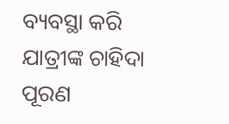ବ୍ୟବସ୍ଥା କରି ଯାତ୍ରୀଙ୍କ ଚାହିଦା ପୂରଣ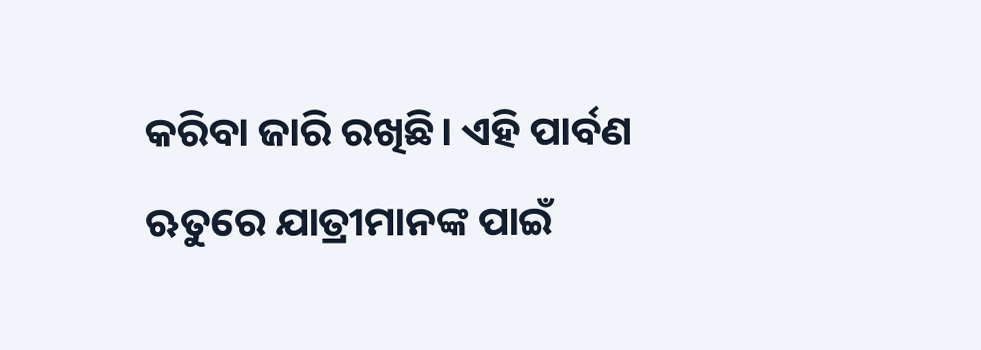କରିବା ଜାରି ରଖିଛି। ଏହି ପାର୍ବଣ ଋତୁରେ ଯାତ୍ରୀମାନଙ୍କ ପାଇଁ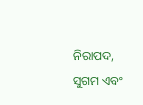ନିରାପଦ, ସୁଗମ ଏବଂ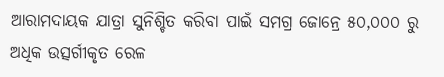ଆରାମଦାୟକ ଯାତ୍ରା ସୁନିଶ୍ଚିତ କରିବା ପାଇଁ ସମଗ୍ର ଜୋନ୍ରେ ୫୦,୦୦୦ ରୁ ଅଧିକ ଉତ୍ସର୍ଗୀକୃତ ରେଳ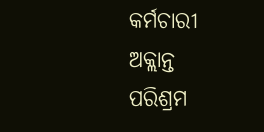କର୍ମଚାରୀ ଅକ୍ଲାନ୍ତ ପରିଶ୍ରମ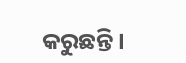କରୁଛନ୍ତି।